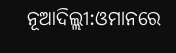ନୂଆଦିଲ୍ଲୀ:ଓମାନରେ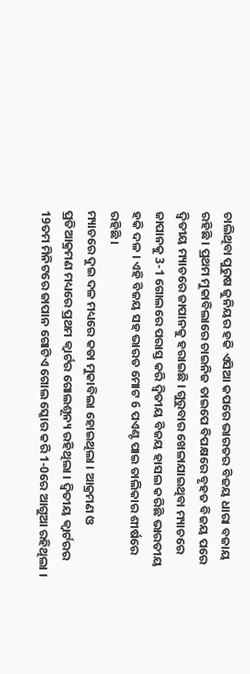ଚାଲିଥିବା ପୁରୁଷ ଜୁନିୟର ହକି ଏସିଆ କପରେ ଭାରତର ବିଜୟ ଧାରା ବଜାୟ ରହିଛି । ପ୍ରଥମ ମୁକାବିଲାରେ ଚାଇନିଜ ତାଇପେ ବିପକ୍ଷରେ ବୃହତ ବିଜୟ ପରେ ଦ୍ବିତୀୟ ମ୍ୟାଚରେ ଜାପାନକୁ ହରାଇଛି । ଗୁରୁବାର ଖେଳାଯାଇଥିବା ମ୍ୟାଚରେ ଜାପାନକୁ 3-1 ଗୋଲରେ ପରାସ୍ତ କରି ଦ୍ବିତୀୟ ବିଜୟ ହାସଲ କରିଛି ଭାରତୀୟ ହକି ଦଳ । ଏହି ବିଜୟ ସହ ଭାରତ ମୋଟ 6 ପଏଣ୍ଟ ପାଇ ତାଲିକାର ଶୀର୍ଷରେ ରହିଛି ।
ମ୍ୟାଚରେ ଦୁଇ ଦଳ ମଧ୍ୟରେ କଡା ମୁକାବିଲା ହୋଇଥିଲା । ଆକ୍ରମଣ ଓ ପ୍ରତିଆକ୍ରମଣ ମଧ୍ୟରେ ପ୍ରଥମ କ୍ବାର୍ଟର ଗୋଲଶୂନ୍ୟ ରହିଥିଲା । ଦ୍ବିତୀୟ କ୍ବାର୍ଟରର 19ତମ ମିନିଟରେ ଜାପାନ ଗୋଟିଏ ଗୋଲ ସ୍କୋର କରି 1-0ରେ ଆଗୁଆ ରହିଥିଲା ।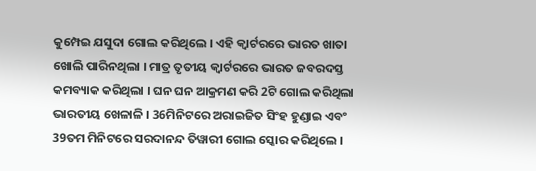କୁମ୍ପେଇ ଯସୁଦା ଗୋଲ କରିଥିଲେ । ଏହି କ୍ବାର୍ଟରରେ ଭାରତ ଖାତା ଖୋଲି ପାରିନଥିଲା । ମାତ୍ର ତୃତୀୟ କ୍ବାର୍ଟରରେ ଭାରତ ଜବରଦସ୍ତ କମବ୍ୟାକ କରିଥିଲା । ଘନ ଘନ ଆକ୍ରମଣ କରି 2ଟି ଗୋଲ କରିଥିଲା ଭାରତୀୟ ଖେଳାଳି । 36ମିନିଟରେ ଅରାଇଜିତ ସିଂହ ହୁଣ୍ଡାଇ ଏବଂ 39ତମ ମିନିଟରେ ସରଦାନନ୍ଦ ତିୱାରୀ ଗୋଲ ସ୍କୋର କରିଥିଲେ ।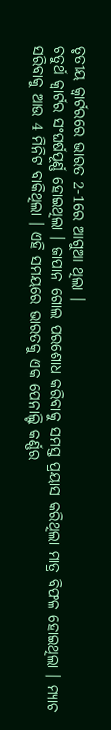ତୃତୀୟ କ୍ବାର୍ଟରରେ ଭାରତ 2-1ରେ ଆଗୁଆ ଥିଲା ।
ଚତୁର୍ଥ କ୍ବାର୍ଟର ସଂଘର୍ଷପୂର୍ଣ୍ଣ ହୋଇଥିଲା । ଜାପାନ ଗୋଲ ପରଶୋଧ କରିବାକୁ ସମସ୍ତ ପ୍ରୟାସ କରିଥିଲା ମାତ୍ର ବିଫଳ ହୋଇଥିଲା । ମ୍ୟାଚ ସରିବାକୁ ଆଉ 4 ମିନିଟ ବାକିଥିଲା । ଏହି ସମୟରେ ଭାରତକୁ ଏକ ପେନାଲ୍ଟି କର୍ଣ୍ଣର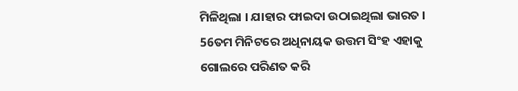ମିଳିଥିଲା । ଯାହାର ଫାଇଦା ଉଠାଇଥିଲା ଭାରତ । 56ତମ ମିନିଟରେ ଅଧିନାୟକ ଉତ୍ତମ ସିଂହ ଏହାକୁ ଗୋଲରେ ପରିଣତ କରି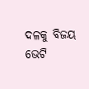ଦଳକୁ ବିଜୟ ଭେଟି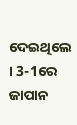ଦେଇଥିଲେ । 3-1ରେ ଜାପାନ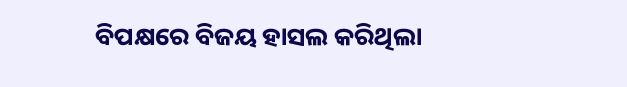ବିପକ୍ଷରେ ବିଜୟ ହାସଲ କରିଥିଲା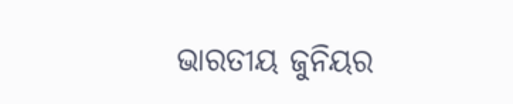ଭାରତୀୟ ଜୁନିୟର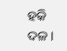ହକି ଦଳ ।